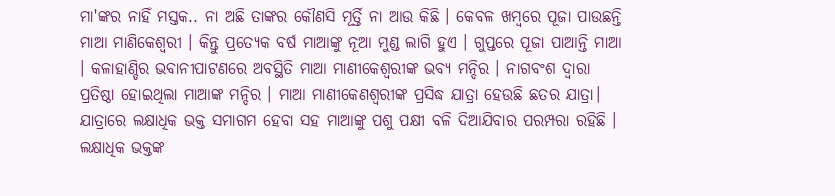ମା'ଙ୍କର ନାହିଁ ମସ୍ତକ.. ନା ଅଛି ତାଙ୍କର କୌଣସି ମୂର୍ତ୍ତି ନା ଆଉ କିଛି । କେବଳ ଖମ୍ବରେ ପୂଜା ପାଉଛନ୍ତି ମାଆ ମାଣିକେଶ୍ଵରୀ । କିନ୍ତୁ ପ୍ରତ୍ୟେକ ବର୍ଷ ମାଆଙ୍କୁ ନୂଆ ମୁଣ୍ଡ ଲାଗି ହୁଏ । ଗୁପ୍ତରେ ପୂଜା ପାଆନ୍ତି ମାଆ । କଳାହାଣ୍ଡିର ଭବାନୀପାଟଣରେ ଅବସ୍ଥିତି ମାଆ ମାଣୀକେଶ୍ୱରୀଙ୍କ ଭବ୍ୟ ମନ୍ଦିର । ନାଗବଂଶ ଦ୍ୱାରା ପ୍ରତିଷ୍ଠା ହୋଇଥିଲା ମାଆଙ୍କ ମନ୍ଦିର । ମାଆ ମାଣୀକେଣଶ୍ୱରୀଙ୍କ ପ୍ରସିଦ୍ଧ ଯାତ୍ରା ହେଉଛି ଛତର ଯାତ୍ରା। ଯାତ୍ରାରେ ଲକ୍ଷାଧିକ ଭକ୍ତ ସମାଗମ ହେବା ସହ ମାଆଙ୍କୁ ପଶୁ ପକ୍ଷୀ ବଳି ଦିଆଯିବାର ପରମ୍ପରା ରହିଛି । ଲକ୍ଷାଧିକ ଭକ୍ତଙ୍କ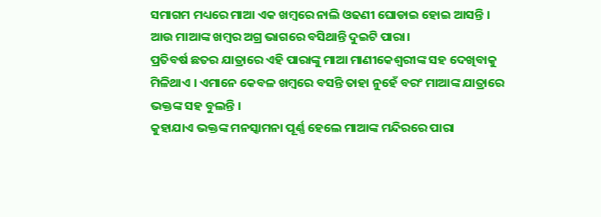ସମାଗମ ମଧ୍ୟରେ ମାଆ ଏକ ଖମ୍ବରେ ନାଲି ଓଢଣୀ ଘୋଡାଇ ହୋଇ ଆସନ୍ତି । ଆଉ ମାଆଙ୍କ ଖମ୍ବର ଅଗ୍ର ଭାଗରେ ବସିଥାନ୍ତି ଦୁଇଟି ପାରା।
ପ୍ରତିବର୍ଷ ଛତର ଯାତ୍ରାରେ ଏହି ପାରାଙ୍କୁ ମାଆ ମାଣୀକେଶ୍ୱରୀଙ୍କ ସହ ଦେଖିବାକୁ ମିଳିଥାଏ । ଏମାନେ କେବଳ ଖମ୍ବରେ ବସନ୍ତି ତାହା ନୁହେଁ ବରଂ ମାଆଙ୍କ ଯାତ୍ରାରେ ଭକ୍ତଙ୍କ ସହ ବୁଲନ୍ତି ।
କୁହାଯାଏ ଭକ୍ତଙ୍କ ମନସ୍କାମନା ପୂର୍ଣ୍ଣ ହେଲେ ମାଆଙ୍କ ମନ୍ଦିରରେ ପାରା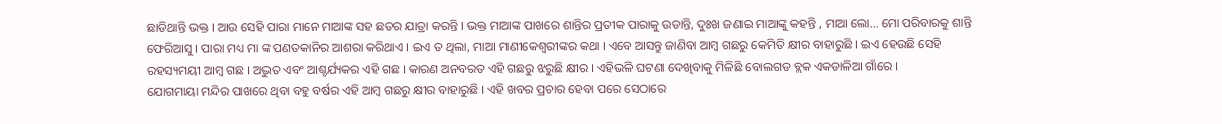ଛାଡିଥାନ୍ତି ଭକ୍ତ । ଆଉ ସେହି ପାରା ମାନେ ମାଆଙ୍କ ସହ ଛତର ଯାତ୍ରା କରନ୍ତି । ଭକ୍ତ ମାଆଙ୍କ ପାଖରେ ଶାନ୍ତିର ପ୍ରତୀକ ପାରାକୁ ଉଡାନ୍ତି, ଦୁଃଖ ଜଣାଇ ମାଆଙ୍କୁ କହନ୍ତି , ମାଆ ଲୋ... ମୋ ପରିବାରକୁ ଶାନ୍ତି ଫେରିଆସୁ । ପାରା ମଧ୍ୟ ମା ଙ୍କ ପଣତକାନିର ଆଶରା କରିଥାଏ । ଇଏ ତ ଥିଲା, ମାଆ ମାଣୀକେଶ୍ଵରୀଙ୍କର କଥା । ଏବେ ଆସନ୍ତୁ ଜାଣିବା ଆମ୍ବ ଗଛରୁ କେମିତି କ୍ଷୀର ବାହାରୁଛି । ଇଏ ହେଉଛି ସେହି ରହସ୍ୟମୟୀ ଆମ୍ବ ଗଛ । ଅଦ୍ଭୁତ ଏବଂ ଆଶ୍ଚର୍ଯ୍ୟକର ଏହି ଗଛ । କାରଣ ଅନବରତ ଏହି ଗଛରୁ ଝରୁଛି କ୍ଷୀର । ଏହିଭଳି ଘଟଣା ଦେଖିବାକୁ ମିଳିଛି ବୋଲଗଡ ବ୍ଲକ ଏକଡାଳିଆ ଗାଁରେ ।
ଯୋଗମାୟା ମନ୍ଦିର ପାଖରେ ଥିବା ବହୁ ବର୍ଷର ଏହି ଆମ୍ବ ଗଛରୁ କ୍ଷୀର ବାହାରୁଛି । ଏହି ଖବର ପ୍ରଚାର ହେବା ପରେ ସେଠାରେ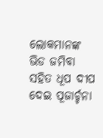ଲୋକମାନଙ୍କ ଭିଡ ଜମିବା ସହିତ ଧୂପ ଦୀପ ଦେଇ ପୂଜାର୍ଚ୍ଚନା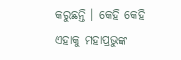କରୁଛନ୍ତି । କେହି କେହି ଏହାକୁ ମହାପ୍ରଭୁଙ୍କ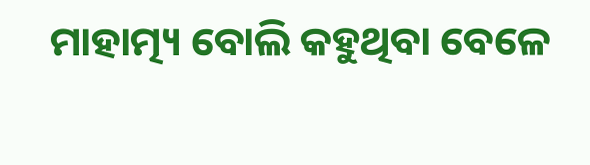ମାହାତ୍ମ୍ୟ ବୋଲି କହୁଥିବା ବେଳେ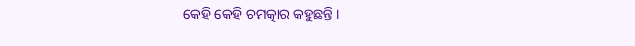କେହି କେହି ଚମତ୍କାର କହୁଛନ୍ତି ।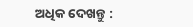ଅଧିକ ଦେଖନ୍ତୁ :